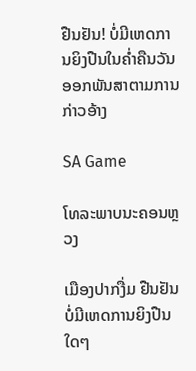ຢືນຢັນ! ບໍ່ມີເຫດການຍິງປືນໃນຄ່ຳຄືນວັນອອກພັນສາຕາມການກ່າວອ້າງ

SA Game

ໂທລະພາບນະຄອນຫຼວງ

ເມືອງປາກງື່ມ ຢືນຢັນບໍ່ມີເຫດການຍິງປືນໃດໆ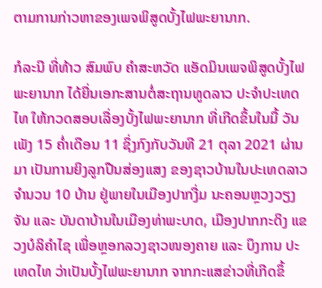ຕາມການກ່າວຫາຂອງເພຈພິສູດບັ້ງໄຟພະຍານາກ.

ກໍລະນີ ທີ່ທ້າວ ສົມພົບ ຄຳສະຫວັດ ແອັດມິນເພຈພິສູດບັ້ງໄຟພະຍານາກ ໄດ້ຍື່ນເອກະສານຕໍ່ສະຖານທູດລາວ ປະຈຳປະເທດໄທ ໃຫ້ກວດສອບເລື່ອງບັ້ງໄຟພະຍານາກ ທີ່ເກີດຂຶ້ນໃນມື້ ວັນເພັງ 15 ຄໍ່າເດືອນ 11 ຊຶ່ງກົງກັບວັນທີ 21 ຕຸລາ 2021 ຜ່ານມາ ເປັນການຍິງລູກປືນສ່ອງແສງ ຂອງຊາວບ້ານໃນປະເທດລາວ ຈຳນວນ 10 ບ້ານ ຢູ່ພາຍໃນເມືອງປາກງື່ມ ນະຄອນຫຼວງວຽງຈັນ ແລະ ບັນດາບ້ານໃນເມືອງທ່າພະບາດ, ເມືອງປາກກະດິງ ແຂວງບໍລິຄຳໄຊ ເພື່ອຫຼອກລວງຊາວໜອງຄາຍ ແລະ ບຶງການ ປະເທດໄທ ວ່າເປັນບັ້ງໄຟພະຍານາກ ຈາກກະແສຂ່າວທີ່ເກີດຂຶ້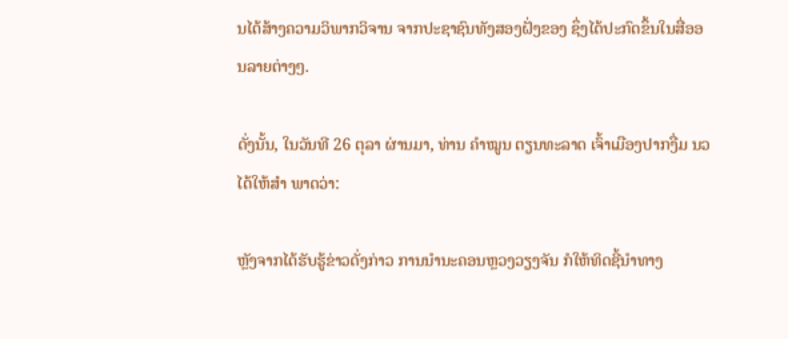ນໄດ້ສ້າງຄວາມວິພາກວິຈານ ຈາກປະຊາຊົນທັງສອງຝັ່ງຂອງ ຊຶ່ງໄດ້ປະກົດຂຶ້ນໃນສື່ອອນລາຍຕ່າງໆ.

ດັ່ງນັ້ນ, ໃນວັນທີ 26 ຕຸລາ ຜ່ານມາ, ທ່ານ ຄຳໝູນ ຕຽນທະລາດ ເຈົ້າເມືອງປາກງື່ມ ນວ ໄດ້ໃຫ້ສຳ ພາດວ່າ:

ຫຼັງຈາກໄດ້ຮັບຮູ້ຂ່າວດັ່ງກ່າວ ການນຳນະຄອນຫຼວງວຽງຈັນ ກໍໃຫ້ທິດຊີ້ນຳທາງ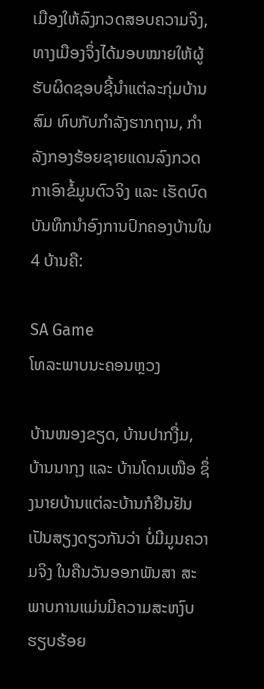ເມືອງໃຫ້ລົງກວດສອບຄວາມຈິງ, ທາງເມືອງຈຶ່ງໄດ້ມອບໝາຍໃຫ້ຜູ້ຮັບຜິດຊອບຊີ້ນຳແຕ່ລະກຸ່ມບ້ານສົມ ທົບກັບກຳລັງຮາກຖານ, ກຳລັງກອງຮ້ອຍຊາຍແດນລົງກວດກາເອົາຂໍ້ມູນຕົວຈິງ ແລະ ເຮັດບົດບັນທຶກນໍາອົງການປົກຄອງບ້ານໃນ 4 ບ້ານຄື:

SA Game
ໂທລະພາບນະຄອນຫຼວງ

ບ້ານໜອງຂຽດ, ບ້ານປາກງື່ມ, ບ້ານນາກຸງ ແລະ ບ້ານໂດນເໜືອ ຊຶ່ງນາຍບ້ານແຕ່ລະບ້ານກໍຢືນຢັນເປັນສຽງດຽວກັນວ່າ ບໍ່ມີມູນຄວາມຈິງ ໃນຄືນວັນອອກພັນສາ ສະພາບການແມ່ນມີຄວາມສະຫງົບຮຽບຮ້ອຍ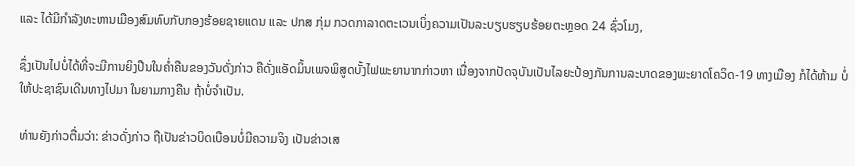ແລະ ໄດ້ມີກຳລັງທະຫານເມືອງສົມທົບກັບກອງຮ້ອຍຊາຍແດນ ແລະ ປກສ ກຸ່ມ ກວດກາລາດຕະເວນເບິ່ງຄວາມເປັນລະບຽບຮຽບຮ້ອຍຕະຫຼອດ 24 ຊົ່ວໂມງ,

ຊຶ່ງເປັນໄປບໍ່ໄດ້ທີ່ຈະມີການຍິງປືນໃນຄໍ່າຄືນຂອງວັນດັ່ງກ່າວ ຄືດັ່ງແອັດມິ້ນເພຈພິສູດບັ້ງໄຟພະຍານາກກ່າວຫາ ເນື່ອງຈາກປັດຈຸບັນເປັນໄລຍະປ້ອງກັນການລະບາດຂອງພະຍາດໂຄວິດ-19 ທາງເມືອງ ກໍໄດ້ຫ້າມ ບໍ່ໃຫ້ປະຊາຊົນເດີນທາງໄປມາ ໃນຍາມກາງຄືນ ຖ້າບໍ່ຈຳເປັນ.

ທ່ານຍັງກ່າວຕື່ມວ່າ: ຂ່າວດັ່ງກ່າວ ຖືເປັນຂ່າວບິດເບືອນບໍ່ມີຄວາມຈິງ ເປັນຂ່າວເສ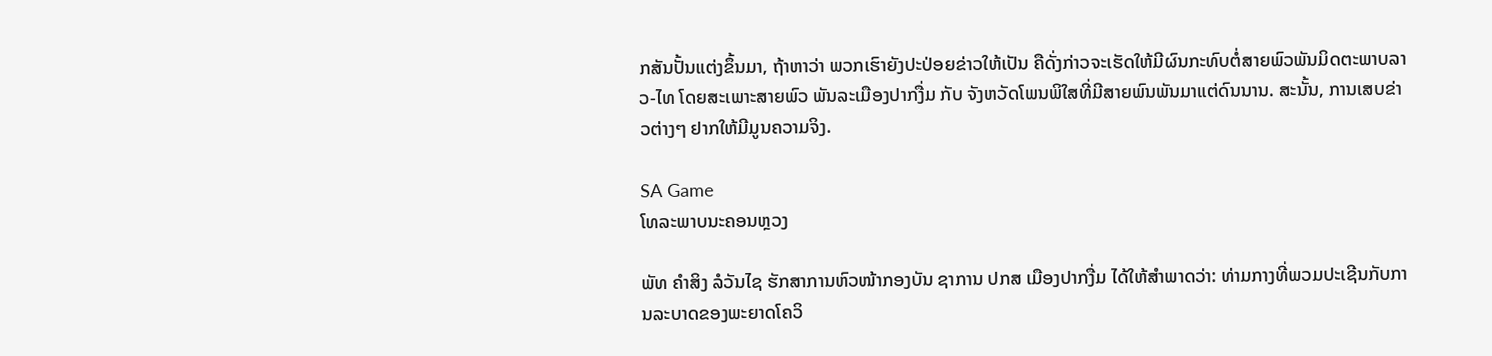ກສັນປັ້ນແຕ່ງຂຶ້ນມາ, ຖ້າຫາວ່າ ພວກເຮົາຍັງປະປ່ອຍຂ່າວໃຫ້ເປັນ ຄືດັ່ງກ່າວຈະເຮັດໃຫ້ມີຜົນກະທົບຕໍ່ສາຍພົວພັນມິດຕະພາບລາວ-ໄທ ໂດຍສະເພາະສາຍພົວ ພັນລະເມືອງປາກງື່ມ ກັບ ຈັງຫວັດໂພນພິໃສທີ່ມີສາຍພົນພັນມາແຕ່ດົນນານ. ສະນັ້ນ, ການເສບຂ່າວຕ່າງໆ ຢາກໃຫ້ມີມູນຄວາມຈິງ.

SA Game
ໂທລະພາບນະຄອນຫຼວງ

ພັທ ຄຳສິງ ລໍວັນໄຊ ຮັກສາການຫົວໜ້າກອງບັນ ຊາການ ປກສ ເມືອງປາກງື່ມ ໄດ້ໃຫ້ສຳພາດວ່າ: ທ່າມກາງທີ່ພວມປະເຊີນກັບການລະບາດຂອງພະຍາດໂຄວິ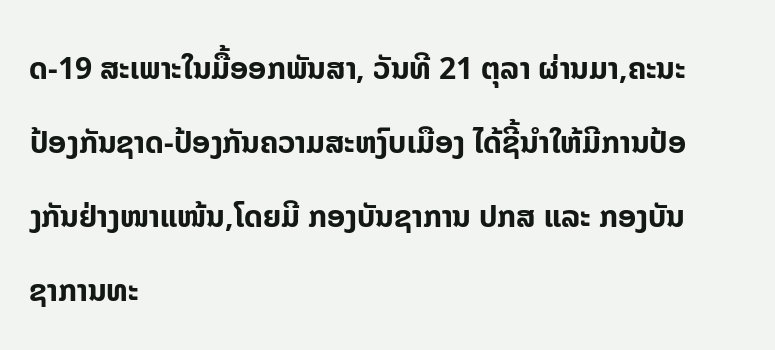ດ-19 ສະເພາະໃນມື້ອອກພັນສາ, ວັນທີ 21 ຕຸລາ ຜ່ານມາ,ຄະນະປ້ອງກັນຊາດ-ປ້ອງກັນຄວາມສະຫງົບເມືອງ ໄດ້ຊີ້ນໍາໃຫ້ມີການປ້ອງກັນຢ່າງໜາແໜ້ນ,ໂດຍມີ ກອງບັນຊາການ ປກສ ແລະ ກອງບັນຊາການທະ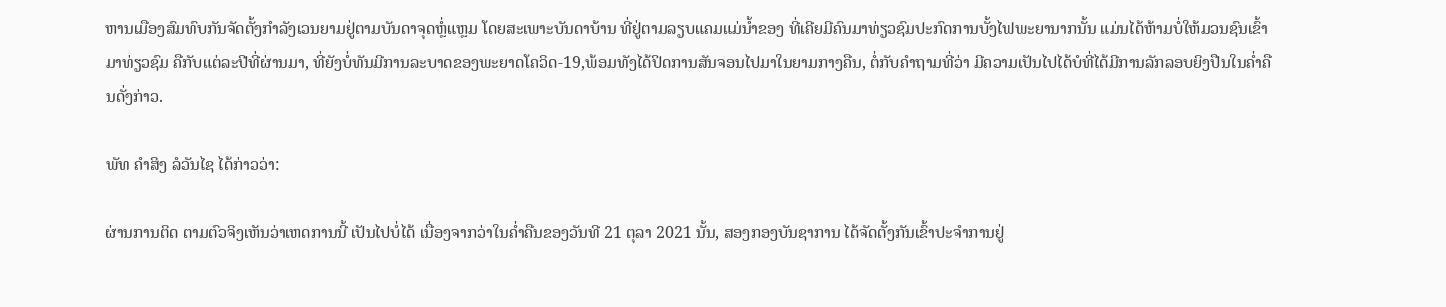ຫານເມືອງສົມທົບກັນຈັດຕັ້ງກຳລັງເວນຍາມຢູ່ຕາມບັນດາຈຸດຫຼໍ່ແຫຼມ ໂດຍສະເພາະບັນດາບ້ານ ທີ່ຢູ່ຕາມລຽບແຄມແມ່ນໍ້າຂອງ ທີ່ເຄີຍມີຄົນມາທ່ຽວຊົມປະກົດການບັ້ງໄຟພະຍານາກນັ້ນ ແມ່ນໄດ້ຫ້າມບໍ່ໃຫ້ມວນຊົນເຂົ້າມາທ່ຽວຊົມ ຄືກັບແຕ່ລະປີທີ່ຜ່ານມາ, ທີ່ຍັງບໍ່ທັນມີການລະບາດຂອງພະຍາດໂຄວິດ-19,ພ້ອມທັງໄດ້ປິດການສັນຈອນໄປມາໃນຍາມກາງຄືນ, ຕໍ່ກັບຄຳຖາມທີ່ວ່າ ມີຄວາມເປັນໄປໄດ້ບໍທີ່ໄດ້ມີການລັກລອບຍິງປືນໃນຄໍ່າຄືນດັ່ງກ່າວ.

ພັທ ຄຳສິງ ລໍວັນໄຊ ໄດ້ກ່າວວ່າ:

ຜ່ານການຕິດ ຕາມຕົວຈິງເຫັນວ່າເຫດການນີ້ ເປັນໄປບໍ່ໄດ້ ເນື່ອງຈາກວ່າໃນຄໍ່າຄືນຂອງວັນທີ 21 ຕຸລາ 2021 ນັ້ນ, ສອງກອງບັນຊາການ ໄດ້ຈັດຕັ້ງກັນເຂົ້າປະຈຳການຢູ່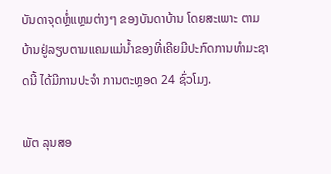ບັນດາຈຸດຫຼໍ່ແຫຼມຕ່າງໆ ຂອງບັນດາບ້ານ ໂດຍສະເພາະ ຕາມບ້ານຢູ່ລຽບຕາມແຄມແມ່ນໍ້າຂອງທີ່ເຄີຍມີປະກົດການທຳມະຊາດນີ້ ໄດ້ມີການປະຈຳ ການຕະຫຼອດ 24 ຊົ່ວໂມງ.

ພັຕ ລຸນສອ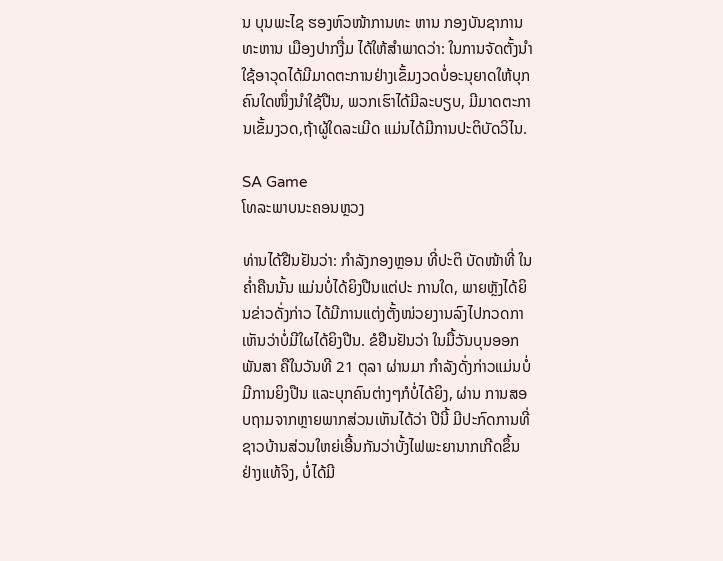ນ ບຸນພະໄຊ ຮອງຫົວໜ້າການທະ ຫານ ກອງບັນຊາການທະຫານ ເມືອງປາກງື່ມ ໄດ້ໃຫ້ສຳພາດວ່າ: ໃນການຈັດຕັ້ງນໍາໃຊ້ອາວຸດໄດ້ມີມາດຕະການຢ່າງເຂັ້ມງວດບໍ່ອະນຸຍາດໃຫ້ບຸກຄົນໃດໜຶ່ງນໍາໃຊ້ປືນ, ພວກເຮົາໄດ້ມີລະບຽບ, ມີມາດຕະການເຂັ້ມງວດ,ຖ້າຜູ້ໃດລະເມີດ ແມ່ນໄດ້ມີການປະຕິບັດວິໄນ.

SA Game
ໂທລະພາບນະຄອນຫຼວງ

ທ່ານໄດ້ຢືນຢັນວ່າ: ກຳລັງກອງຫຼອນ ທີ່ປະຕິ ບັດໜ້າທີ່ ໃນຄໍ່າຄືນນັ້ນ ແມ່ນບໍ່ໄດ້ຍິງປືນແຕ່ປະ ການໃດ, ພາຍຫຼັງໄດ້ຍິນຂ່າວດັ່ງກ່າວ ໄດ້ມີການແຕ່ງຕັ້ງໜ່ວຍງານລົງໄປກວດກາເຫັນວ່າບໍ່ມີໃຜໄດ້ຍິງປືນ. ຂໍຢືນຢັນວ່າ ໃນມື້ວັນບຸນອອກພັນສາ ຄືໃນວັນທີ 21 ຕຸລາ ຜ່ານມາ ກຳລັງດັ່ງກ່າວແມ່ນບໍ່ມີການຍິງປືນ ແລະບຸກຄົນຕ່າງໆກໍບໍ່ໄດ້ຍິງ, ຜ່ານ ການສອບຖາມຈາກຫຼາຍພາກສ່ວນເຫັນໄດ້ວ່າ ປີນີ້ ມີປະກົດການທີ່ຊາວບ້ານສ່ວນໃຫຍ່ເອີ້ນກັນວ່າບັ້ງໄຟພະຍານາກເກີດຂຶ້ນຢ່າງແທ້ຈິງ, ບໍ່ໄດ້ມີ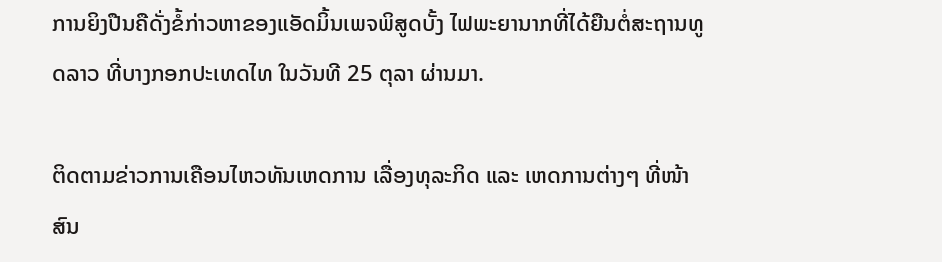ການຍິງປືນຄືດັ່ງຂໍ້ກ່າວຫາຂອງແອັດມິ້ນເພຈພິສູດບັ້ງ ໄຟພະຍານາກທີ່ໄດ້ຍືນຕໍ່ສະຖານທູດລາວ ທີ່ບາງກອກປະເທດໄທ ໃນວັນທີ 25 ຕຸລາ ຜ່ານມາ.

ຕິດຕາມຂ່າວການເຄືອນໄຫວທັນເຫດການ ເລື່ອງທຸລະກິດ ແລະ ເຫດການຕ່າງໆ ທີ່ໜ້າສົນ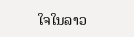ໃຈໃນລາວ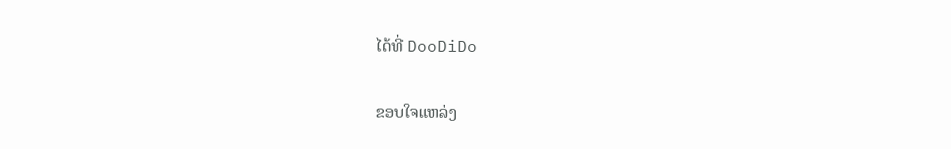ໄດ້ທີ່ DooDiDo

ຂອບໃຈແຫລ່ງ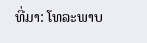ທີ່ມາ: ໂທລະພາບ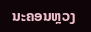ນະຄອນຫຼວງ